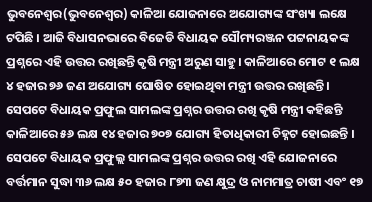ଭୁବନେଶ୍ୱର(ଭୁବନେଶ୍ୱର) କାଳିଆ ଯୋଜନାରେ ଅଯୋଗ୍ୟଙ୍କ ସଂଖ୍ୟା ଲକ୍ଷେ ଟପିଛି । ଆଜି ବିଧାସନଭାରେ ବିଜେଡି ବିଧାୟକ ସୌମ୍ୟରଞ୍ଜନ ପଟ୍ଟନାୟକଙ୍କ ପ୍ରଶ୍ନରେ ଏହି ଉତ୍ତର ରଖିଛନ୍ତି କୃଷି ମନ୍ତ୍ରୀ ଅରୁଣ ସାହୁ। କାଳିଆରେ ମୋଟ ୧ ଲକ୍ଷ ୪ ହଜାର ୭୬ ଜଣ ଅଯୋଗ୍ୟ ଘୋଷିତ ହୋଇଥିବା ମନ୍ତ୍ରୀ ଉତ୍ତର ରଖିଛନ୍ତି। ସେପଟେ ବିଧାୟକ ପ୍ରଫୁଲ ସାମଲଙ୍କ ପ୍ରଶ୍ନର ଉତ୍ତର ରଖି କୃଷି ମନ୍ତ୍ରୀ କହିଛନ୍ତି କାଳିଆରେ ୫୬ ଲକ୍ଷ ୧୪ ହଜାର ୭୦୭ ଯୋଗ୍ୟ ହିତାଧିକାରୀ ଚିହ୍ନଟ ହୋଇଛନ୍ତି ।
ସେପଟେ ବିଧାୟକ ପ୍ରଫୁଲ୍ଲ ସାମଲଙ୍କ ପ୍ରଶ୍ନର ଉତ୍ତର ରଖି ଏହି ଯୋଜନାରେ ବର୍ତ୍ତମାନ ସୁଦ୍ଧା ୩୬ ଲକ୍ଷ ୫୦ ହଜାର ୮୭୩ ଜଣ କ୍ଷୁଦ୍ର ଓ ନାମମାତ୍ର ଚାଷୀ ଏବଂ ୧୭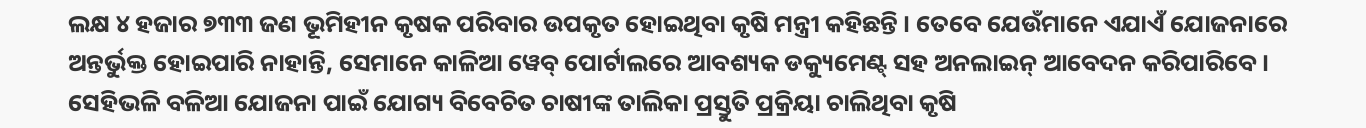ଲକ୍ଷ ୪ ହଜାର ୭୩୩ ଜଣ ଭୂମିହୀନ କୃଷକ ପରିବାର ଉପକୃତ ହୋଇଥିବା କୃଷି ମନ୍ତ୍ରୀ କହିଛନ୍ତି । ତେବେ ଯେଉଁମାନେ ଏଯାଏଁ ଯୋଜନାରେ ଅନ୍ତର୍ଭୁକ୍ତ ହୋଇପାରି ନାହାନ୍ତି, ସେମାନେ କାଳିଆ ୱେବ୍ ପୋର୍ଟାଲରେ ଆବଶ୍ୟକ ଡକ୍ୟୁମେଣ୍ଟ୍ ସହ ଅନଲାଇନ୍ ଆବେଦନ କରିପାରିବେ। ସେହିଭଳି ବଳିଆ ଯୋଜନା ପାଇଁ ଯୋଗ୍ୟ ବିବେଚିତ ଚାଷୀଙ୍କ ତାଲିକା ପ୍ରସ୍ତୁତି ପ୍ରକ୍ରିୟା ଚାଲିଥିବା କୃଷି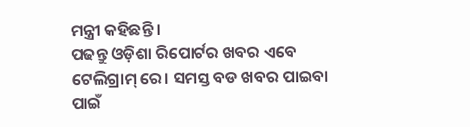ମନ୍ତ୍ରୀ କହିଛନ୍ତି ।
ପଢନ୍ତୁ ଓଡ଼ିଶା ରିପୋର୍ଟର ଖବର ଏବେ ଟେଲିଗ୍ରାମ୍ ରେ। ସମସ୍ତ ବଡ ଖବର ପାଇବା ପାଇଁ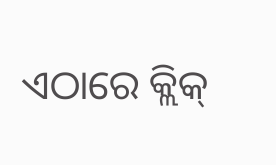ଏଠାରେ କ୍ଲିକ୍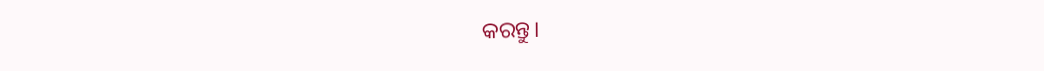କରନ୍ତୁ।